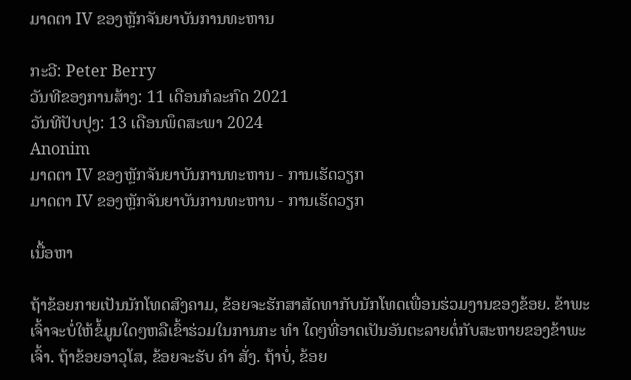ມາດຕາ IV ຂອງຫຼັກຈັນຍາບັນການທະຫານ

ກະວີ: Peter Berry
ວັນທີຂອງການສ້າງ: 11 ເດືອນກໍລະກົດ 2021
ວັນທີປັບປຸງ: 13 ເດືອນພຶດສະພາ 2024
Anonim
ມາດຕາ IV ຂອງຫຼັກຈັນຍາບັນການທະຫານ - ການເຮັດວຽກ
ມາດຕາ IV ຂອງຫຼັກຈັນຍາບັນການທະຫານ - ການເຮັດວຽກ

ເນື້ອຫາ

ຖ້າຂ້ອຍກາຍເປັນນັກໂທດສົງຄາມ, ຂ້ອຍຈະຮັກສາສັດທາກັບນັກໂທດເພື່ອນຮ່ວມງານຂອງຂ້ອຍ. ຂ້າພະເຈົ້າຈະບໍ່ໃຫ້ຂໍ້ມູນໃດໆຫລືເຂົ້າຮ່ວມໃນການກະ ທຳ ໃດໆທີ່ອາດເປັນອັນຕະລາຍຕໍ່ກັບສະຫາຍຂອງຂ້າພະເຈົ້າ. ຖ້າຂ້ອຍອາວຸໂສ, ຂ້ອຍຈະຮັບ ຄຳ ສັ່ງ. ຖ້າບໍ່, ຂ້ອຍ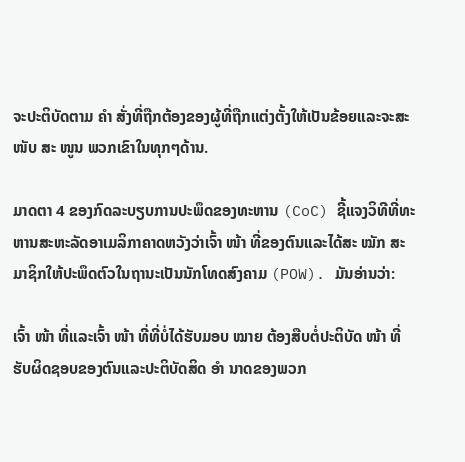ຈະປະຕິບັດຕາມ ຄຳ ສັ່ງທີ່ຖືກຕ້ອງຂອງຜູ້ທີ່ຖືກແຕ່ງຕັ້ງໃຫ້ເປັນຂ້ອຍແລະຈະສະ ໜັບ ສະ ໜູນ ພວກເຂົາໃນທຸກໆດ້ານ.

ມາດຕາ 4 ຂອງກົດລະບຽບການປະພຶດຂອງທະຫານ (CoC) ຊີ້ແຈງວິທີທີ່ທະຫານສະຫະລັດອາເມລິກາຄາດຫວັງວ່າເຈົ້າ ໜ້າ ທີ່ຂອງຕົນແລະໄດ້ສະ ໝັກ ສະມາຊິກໃຫ້ປະພຶດຕົວໃນຖານະເປັນນັກໂທດສົງຄາມ (POW). ມັນອ່ານວ່າ:

ເຈົ້າ ໜ້າ ທີ່ແລະເຈົ້າ ໜ້າ ທີ່ທີ່ບໍ່ໄດ້ຮັບມອບ ໝາຍ ຕ້ອງສືບຕໍ່ປະຕິບັດ ໜ້າ ທີ່ຮັບຜິດຊອບຂອງຕົນແລະປະຕິບັດສິດ ອຳ ນາດຂອງພວກ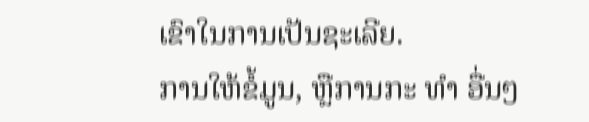ເຂົາໃນການເປັນຊະເລີຍ.
ການໃຫ້ຂໍ້ມູນ, ຫຼືການກະ ທຳ ອື່ນໆ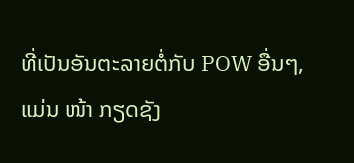ທີ່ເປັນອັນຕະລາຍຕໍ່ກັບ POW ອື່ນໆ, ແມ່ນ ໜ້າ ກຽດຊັງ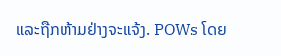ແລະຖືກຫ້າມຢ່າງຈະແຈ້ງ. POWs ໂດຍ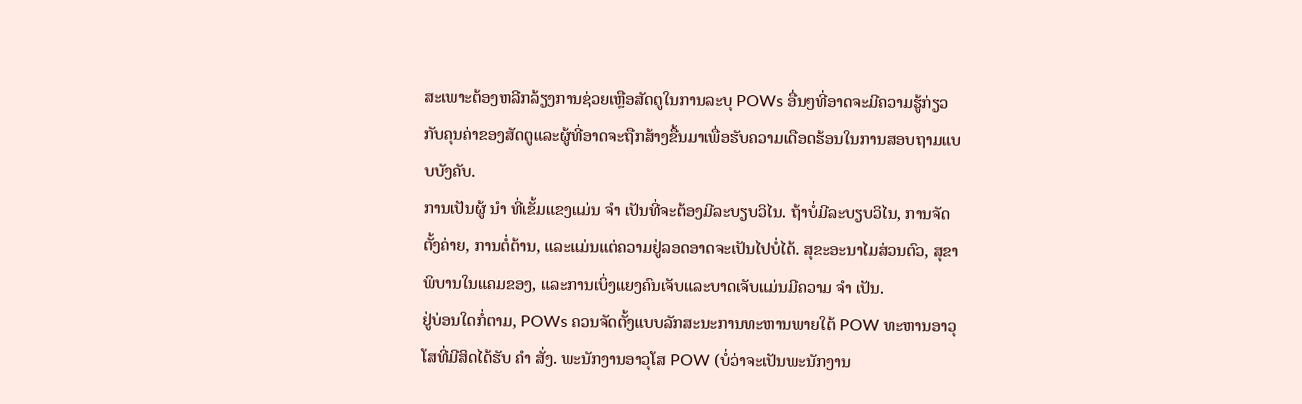ສະເພາະຕ້ອງຫລີກລ້ຽງການຊ່ວຍເຫຼືອສັດຕູໃນການລະບຸ POWs ອື່ນໆທີ່ອາດຈະມີຄວາມຮູ້ກ່ຽວກັບຄຸນຄ່າຂອງສັດຕູແລະຜູ້ທີ່ອາດຈະຖືກສ້າງຂື້ນມາເພື່ອຮັບຄວາມເດືອດຮ້ອນໃນການສອບຖາມແບບບັງຄັບ.
ການເປັນຜູ້ ນຳ ທີ່ເຂັ້ມແຂງແມ່ນ ຈຳ ເປັນທີ່ຈະຕ້ອງມີລະບຽບວິໄນ. ຖ້າບໍ່ມີລະບຽບວິໄນ, ການຈັດຕັ້ງຄ່າຍ, ການຕໍ່ຕ້ານ, ແລະແມ່ນແຕ່ຄວາມຢູ່ລອດອາດຈະເປັນໄປບໍ່ໄດ້. ສຸຂະອະນາໄມສ່ວນຕົວ, ສຸຂາພິບານໃນແຄມຂອງ, ແລະການເບິ່ງແຍງຄົນເຈັບແລະບາດເຈັບແມ່ນມີຄວາມ ຈຳ ເປັນ.
ຢູ່ບ່ອນໃດກໍ່ຕາມ, POWs ຄວນຈັດຕັ້ງແບບລັກສະນະການທະຫານພາຍໃຕ້ POW ທະຫານອາວຸໂສທີ່ມີສິດໄດ້ຮັບ ຄຳ ສັ່ງ. ພະນັກງານອາວຸໂສ POW (ບໍ່ວ່າຈະເປັນພະນັກງານ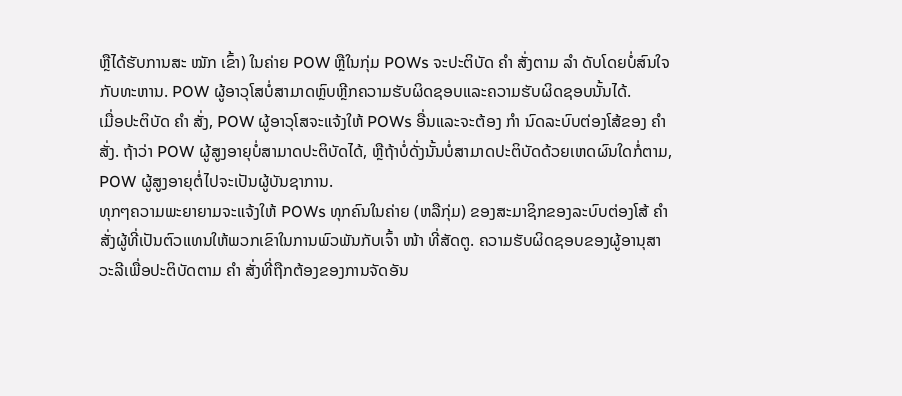ຫຼືໄດ້ຮັບການສະ ໝັກ ເຂົ້າ) ໃນຄ່າຍ POW ຫຼືໃນກຸ່ມ POWs ຈະປະຕິບັດ ຄຳ ສັ່ງຕາມ ລຳ ດັບໂດຍບໍ່ສົນໃຈກັບທະຫານ. POW ຜູ້ອາວຸໂສບໍ່ສາມາດຫຼົບຫຼີກຄວາມຮັບຜິດຊອບແລະຄວາມຮັບຜິດຊອບນັ້ນໄດ້.
ເມື່ອປະຕິບັດ ຄຳ ສັ່ງ, POW ຜູ້ອາວຸໂສຈະແຈ້ງໃຫ້ POWs ອື່ນແລະຈະຕ້ອງ ກຳ ນົດລະບົບຕ່ອງໂສ້ຂອງ ຄຳ ສັ່ງ. ຖ້າວ່າ POW ຜູ້ສູງອາຍຸບໍ່ສາມາດປະຕິບັດໄດ້, ຫຼືຖ້າບໍ່ດັ່ງນັ້ນບໍ່ສາມາດປະຕິບັດດ້ວຍເຫດຜົນໃດກໍ່ຕາມ, POW ຜູ້ສູງອາຍຸຕໍ່ໄປຈະເປັນຜູ້ບັນຊາການ.
ທຸກໆຄວາມພະຍາຍາມຈະແຈ້ງໃຫ້ POWs ທຸກຄົນໃນຄ່າຍ (ຫລືກຸ່ມ) ຂອງສະມາຊິກຂອງລະບົບຕ່ອງໂສ້ ຄຳ ສັ່ງຜູ້ທີ່ເປັນຕົວແທນໃຫ້ພວກເຂົາໃນການພົວພັນກັບເຈົ້າ ໜ້າ ທີ່ສັດຕູ. ຄວາມຮັບຜິດຊອບຂອງຜູ້ອານຸສາວະລີເພື່ອປະຕິບັດຕາມ ຄຳ ສັ່ງທີ່ຖືກຕ້ອງຂອງການຈັດອັນ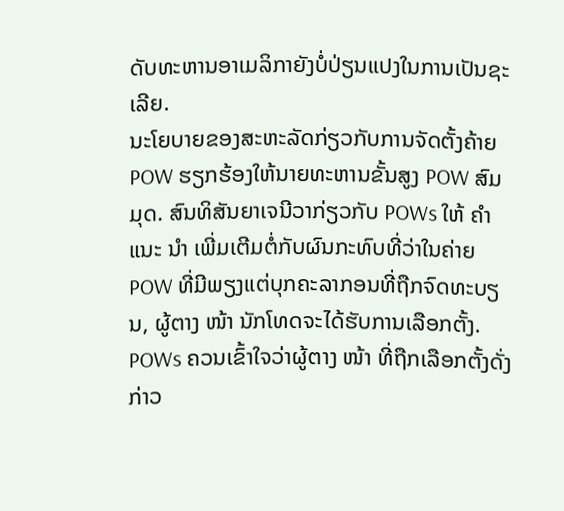ດັບທະຫານອາເມລິກາຍັງບໍ່ປ່ຽນແປງໃນການເປັນຊະເລີຍ.
ນະໂຍບາຍຂອງສະຫະລັດກ່ຽວກັບການຈັດຕັ້ງຄ້າຍ POW ຮຽກຮ້ອງໃຫ້ນາຍທະຫານຂັ້ນສູງ POW ສົມມຸດ. ສົນທິສັນຍາເຈນີວາກ່ຽວກັບ POWs ໃຫ້ ຄຳ ແນະ ນຳ ເພີ່ມເຕີມຕໍ່ກັບຜົນກະທົບທີ່ວ່າໃນຄ່າຍ POW ທີ່ມີພຽງແຕ່ບຸກຄະລາກອນທີ່ຖືກຈົດທະບຽນ, ຜູ້ຕາງ ໜ້າ ນັກໂທດຈະໄດ້ຮັບການເລືອກຕັ້ງ.
POWs ຄວນເຂົ້າໃຈວ່າຜູ້ຕາງ ໜ້າ ທີ່ຖືກເລືອກຕັ້ງດັ່ງກ່າວ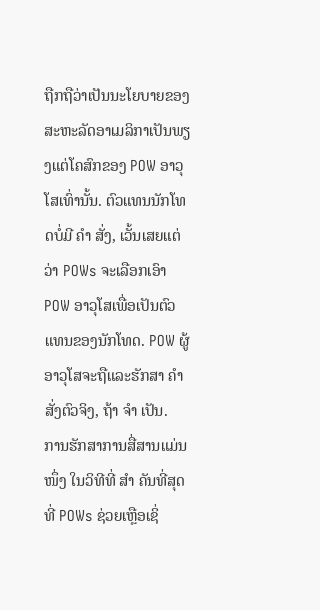ຖືກຖືວ່າເປັນນະໂຍບາຍຂອງສະຫະລັດອາເມລິກາເປັນພຽງແຕ່ໂຄສົກຂອງ POW ອາວຸໂສເທົ່ານັ້ນ. ຕົວແທນນັກໂທດບໍ່ມີ ຄຳ ສັ່ງ, ເວັ້ນເສຍແຕ່ວ່າ POWs ຈະເລືອກເອົາ POW ອາວຸໂສເພື່ອເປັນຕົວແທນຂອງນັກໂທດ. POW ຜູ້ອາວຸໂສຈະຖືແລະຮັກສາ ຄຳ ສັ່ງຕົວຈິງ, ຖ້າ ຈຳ ເປັນ.
ການຮັກສາການສື່ສານແມ່ນ ໜຶ່ງ ໃນວິທີທີ່ ສຳ ຄັນທີ່ສຸດທີ່ POWs ຊ່ວຍເຫຼືອເຊິ່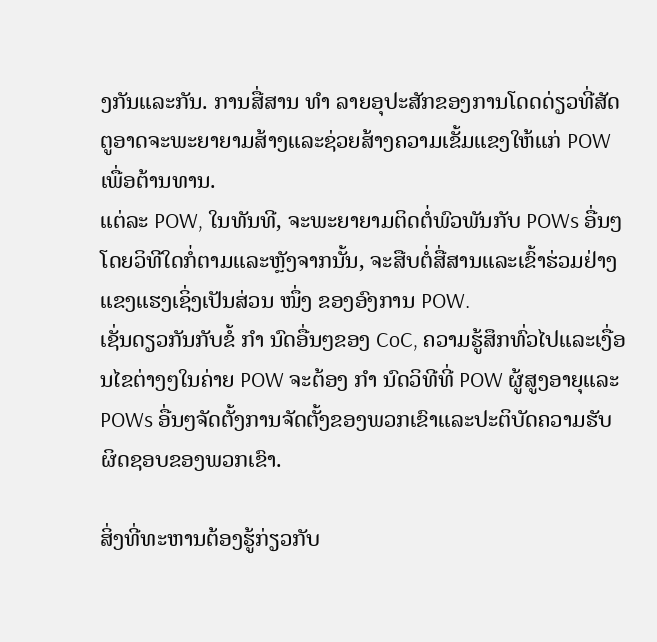ງກັນແລະກັນ. ການສື່ສານ ທຳ ລາຍອຸປະສັກຂອງການໂດດດ່ຽວທີ່ສັດຕູອາດຈະພະຍາຍາມສ້າງແລະຊ່ວຍສ້າງຄວາມເຂັ້ມແຂງໃຫ້ແກ່ POW ເພື່ອຕ້ານທານ.
ແຕ່ລະ POW, ໃນທັນທີ, ຈະພະຍາຍາມຕິດຕໍ່ພົວພັນກັບ POWs ອື່ນໆໂດຍວິທີໃດກໍ່ຕາມແລະຫຼັງຈາກນັ້ນ, ຈະສືບຕໍ່ສື່ສານແລະເຂົ້າຮ່ວມຢ່າງແຂງແຮງເຊິ່ງເປັນສ່ວນ ໜຶ່ງ ຂອງອົງການ POW.
ເຊັ່ນດຽວກັນກັບຂໍ້ ກຳ ນົດອື່ນໆຂອງ CoC, ຄວາມຮູ້ສຶກທົ່ວໄປແລະເງື່ອນໄຂຕ່າງໆໃນຄ່າຍ POW ຈະຕ້ອງ ກຳ ນົດວິທີທີ່ POW ຜູ້ສູງອາຍຸແລະ POWs ອື່ນໆຈັດຕັ້ງການຈັດຕັ້ງຂອງພວກເຂົາແລະປະຕິບັດຄວາມຮັບຜິດຊອບຂອງພວກເຂົາ.

ສິ່ງທີ່ທະຫານຕ້ອງຮູ້ກ່ຽວກັບ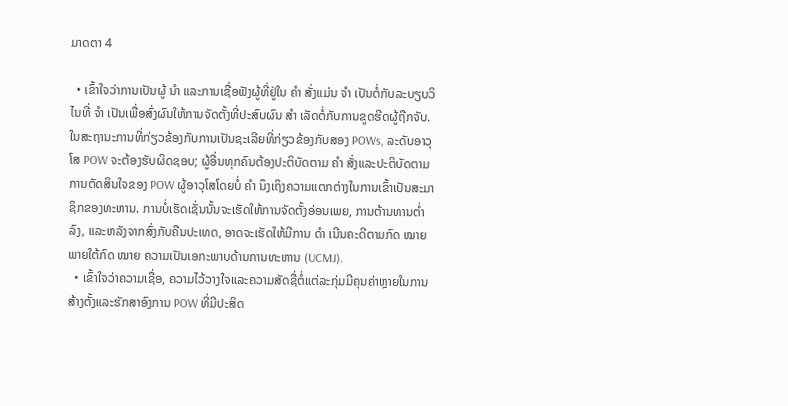ມາດຕາ 4

  • ເຂົ້າໃຈວ່າການເປັນຜູ້ ນຳ ແລະການເຊື່ອຟັງຜູ້ທີ່ຢູ່ໃນ ຄຳ ສັ່ງແມ່ນ ຈຳ ເປັນຕໍ່ກັບລະບຽບວິໄນທີ່ ຈຳ ເປັນເພື່ອສົ່ງຜົນໃຫ້ການຈັດຕັ້ງທີ່ປະສົບຜົນ ສຳ ເລັດຕໍ່ກັບການຂູດຮີດຜູ້ຖືກຈັບ. ໃນສະຖານະການທີ່ກ່ຽວຂ້ອງກັບການເປັນຊະເລີຍທີ່ກ່ຽວຂ້ອງກັບສອງ POWs, ລະດັບອາວຸໂສ POW ຈະຕ້ອງຮັບຜິດຊອບ; ຜູ້ອື່ນທຸກຄົນຕ້ອງປະຕິບັດຕາມ ຄຳ ສັ່ງແລະປະຕິບັດຕາມການຕັດສິນໃຈຂອງ POW ຜູ້ອາວຸໂສໂດຍບໍ່ ຄຳ ນຶງເຖິງຄວາມແຕກຕ່າງໃນການເຂົ້າເປັນສະມາຊິກຂອງທະຫານ. ການບໍ່ເຮັດເຊັ່ນນັ້ນຈະເຮັດໃຫ້ການຈັດຕັ້ງອ່ອນເພຍ, ການຕ້ານທານຕໍ່າລົງ, ແລະຫລັງຈາກສົ່ງກັບຄືນປະເທດ, ອາດຈະເຮັດໃຫ້ມີການ ດຳ ເນີນຄະດີຕາມກົດ ໝາຍ ພາຍໃຕ້ກົດ ໝາຍ ຄວາມເປັນເອກະພາບດ້ານການທະຫານ (UCMJ).
  • ເຂົ້າໃຈວ່າຄວາມເຊື່ອ, ຄວາມໄວ້ວາງໃຈແລະຄວາມສັດຊື່ຕໍ່ແຕ່ລະກຸ່ມມີຄຸນຄ່າຫຼາຍໃນການສ້າງຕັ້ງແລະຮັກສາອົງການ POW ທີ່ມີປະສິດ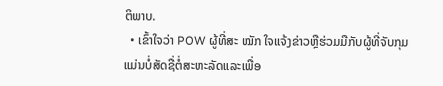ຕິພາບ.
  • ເຂົ້າໃຈວ່າ POW ຜູ້ທີ່ສະ ໝັກ ໃຈແຈ້ງຂ່າວຫຼືຮ່ວມມືກັບຜູ້ທີ່ຈັບກຸມແມ່ນບໍ່ສັດຊື່ຕໍ່ສະຫະລັດແລະເພື່ອ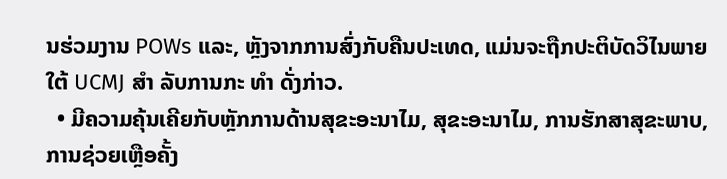ນຮ່ວມງານ POWs ແລະ, ຫຼັງຈາກການສົ່ງກັບຄືນປະເທດ, ແມ່ນຈະຖືກປະຕິບັດວິໄນພາຍໃຕ້ UCMJ ສຳ ລັບການກະ ທຳ ດັ່ງກ່າວ.
  • ມີຄວາມຄຸ້ນເຄີຍກັບຫຼັກການດ້ານສຸຂະອະນາໄມ, ສຸຂະອະນາໄມ, ການຮັກສາສຸຂະພາບ, ການຊ່ວຍເຫຼືອຄັ້ງ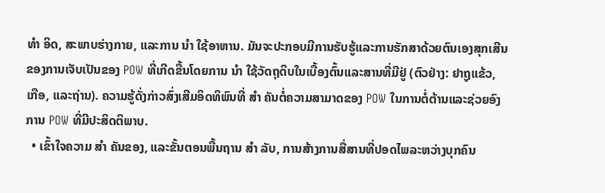ທຳ ອິດ, ສະພາບຮ່າງກາຍ, ແລະການ ນຳ ໃຊ້ອາຫານ. ມັນຈະປະກອບມີການຮັບຮູ້ແລະການຮັກສາດ້ວຍຕົນເອງສຸກເສີນຂອງການເຈັບເປັນຂອງ POW ທີ່ເກີດຂື້ນໂດຍການ ນຳ ໃຊ້ວັດຖຸດິບໃນເບື້ອງຕົ້ນແລະສານທີ່ມີຢູ່ (ຕົວຢ່າງ: ຢາຖູແຂ້ວ, ເກືອ, ແລະຖ່ານ). ຄວາມຮູ້ດັ່ງກ່າວສົ່ງເສີມອິດທິພົນທີ່ ສຳ ຄັນຕໍ່ຄວາມສາມາດຂອງ POW ໃນການຕໍ່ຕ້ານແລະຊ່ວຍອົງການ POW ທີ່ມີປະສິດຕິພາບ.
  • ເຂົ້າໃຈຄວາມ ສຳ ຄັນຂອງ, ແລະຂັ້ນຕອນພື້ນຖານ ສຳ ລັບ, ການສ້າງການສື່ສານທີ່ປອດໄພລະຫວ່າງບຸກຄົນ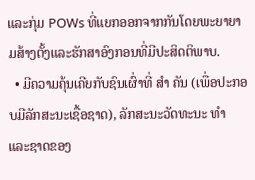ແລະກຸ່ມ POWs ທີ່ແຍກອອກຈາກກັນໂດຍພະຍາຍາມສ້າງຕັ້ງແລະຮັກສາອົງກອນທີ່ມີປະສິດຕິພາບ.
  • ມີຄວາມຄຸ້ນເຄີຍກັບຊົນເຜົ່າທີ່ ສຳ ຄັນ (ເພື່ອປະກອບມີລັກສະນະເຊື້ອຊາດ), ລັກສະນະວັດທະນະ ທຳ ແລະຊາດຂອງ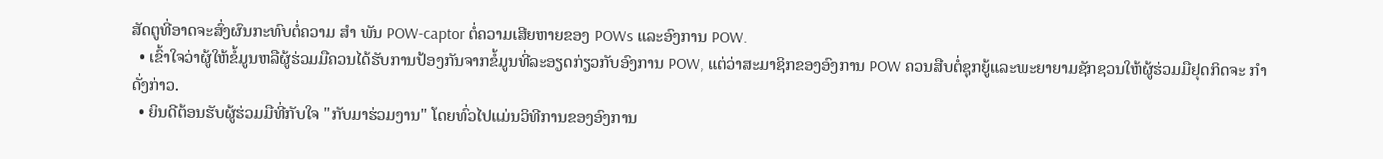ສັດຕູທີ່ອາດຈະສົ່ງຜົນກະທົບຕໍ່ຄວາມ ສຳ ພັນ POW-captor ຕໍ່ຄວາມເສີຍຫາຍຂອງ POWs ແລະອົງການ POW.
  • ເຂົ້າໃຈວ່າຜູ້ໃຫ້ຂໍ້ມູນຫລືຜູ້ຮ່ວມມືຄວນໄດ້ຮັບການປ້ອງກັນຈາກຂໍ້ມູນທີ່ລະອຽດກ່ຽວກັບອົງການ POW, ແຕ່ວ່າສະມາຊິກຂອງອົງການ POW ຄວນສືບຕໍ່ຊຸກຍູ້ແລະພະຍາຍາມຊັກຊວນໃຫ້ຜູ້ຮ່ວມມືຢຸດກິດຈະ ກຳ ດັ່ງກ່າວ.
  • ຍິນດີຕ້ອນຮັບຜູ້ຮ່ວມມືທີ່ກັບໃຈ "ກັບມາຮ່ວມງານ" ໂດຍທົ່ວໄປແມ່ນວິທີການຂອງອົງການ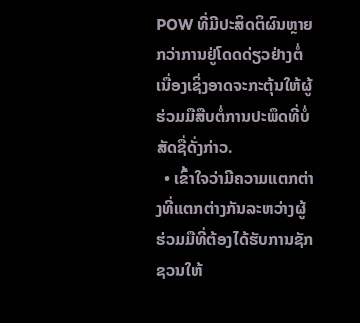POW ທີ່ມີປະສິດຕິຜົນຫຼາຍກວ່າການຢູ່ໂດດດ່ຽວຢ່າງຕໍ່ເນື່ອງເຊິ່ງອາດຈະກະຕຸ້ນໃຫ້ຜູ້ຮ່ວມມືສືບຕໍ່ການປະພຶດທີ່ບໍ່ສັດຊື່ດັ່ງກ່າວ.
  • ເຂົ້າໃຈວ່າມີຄວາມແຕກຕ່າງທີ່ແຕກຕ່າງກັນລະຫວ່າງຜູ້ຮ່ວມມືທີ່ຕ້ອງໄດ້ຮັບການຊັກຊວນໃຫ້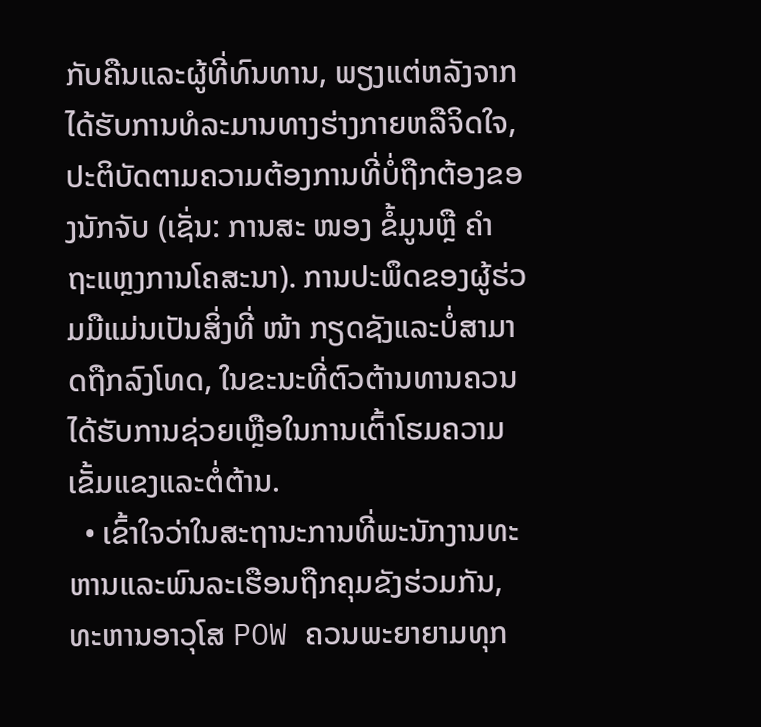ກັບຄືນແລະຜູ້ທີ່ທົນທານ, ພຽງແຕ່ຫລັງຈາກໄດ້ຮັບການທໍລະມານທາງຮ່າງກາຍຫລືຈິດໃຈ, ປະຕິບັດຕາມຄວາມຕ້ອງການທີ່ບໍ່ຖືກຕ້ອງຂອງນັກຈັບ (ເຊັ່ນ: ການສະ ໜອງ ຂໍ້ມູນຫຼື ຄຳ ຖະແຫຼງການໂຄສະນາ). ການປະພຶດຂອງຜູ້ຮ່ວມມືແມ່ນເປັນສິ່ງທີ່ ໜ້າ ກຽດຊັງແລະບໍ່ສາມາດຖືກລົງໂທດ, ໃນຂະນະທີ່ຕົວຕ້ານທານຄວນໄດ້ຮັບການຊ່ວຍເຫຼືອໃນການເຕົ້າໂຮມຄວາມເຂັ້ມແຂງແລະຕໍ່ຕ້ານ.
  • ເຂົ້າໃຈວ່າໃນສະຖານະການທີ່ພະນັກງານທະຫານແລະພົນລະເຮືອນຖືກຄຸມຂັງຮ່ວມກັນ, ທະຫານອາວຸໂສ POW ຄວນພະຍາຍາມທຸກ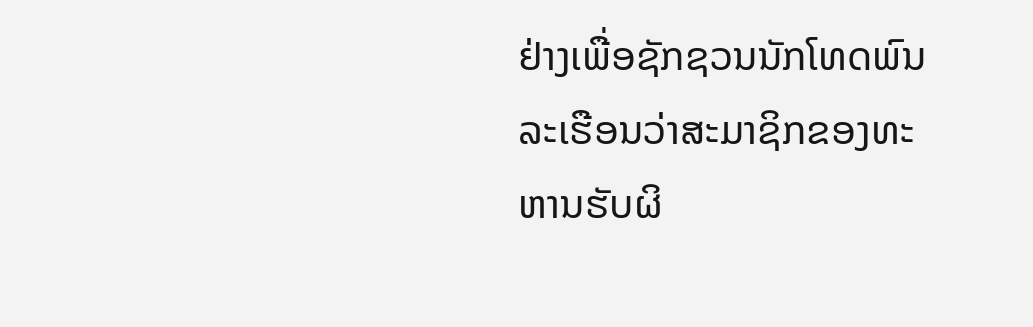ຢ່າງເພື່ອຊັກຊວນນັກໂທດພົນລະເຮືອນວ່າສະມາຊິກຂອງທະຫານຮັບຜິ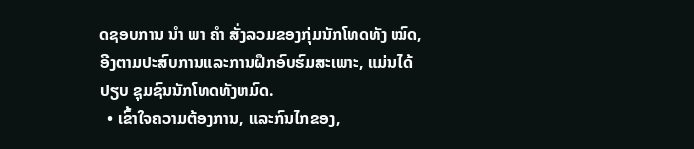ດຊອບການ ນຳ ພາ ຄຳ ສັ່ງລວມຂອງກຸ່ມນັກໂທດທັງ ໝົດ, ອີງຕາມປະສົບການແລະການຝຶກອົບຮົມສະເພາະ, ແມ່ນໄດ້ປຽບ ຊຸມຊົນນັກໂທດທັງຫມົດ.
  • ເຂົ້າໃຈຄວາມຕ້ອງການ, ແລະກົນໄກຂອງ,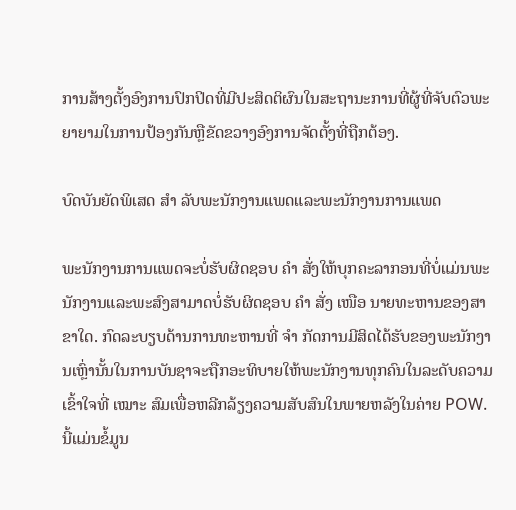ການສ້າງຕັ້ງອົງການປົກປິດທີ່ມີປະສິດຕິຜົນໃນສະຖານະການທີ່ຜູ້ທີ່ຈັບຕົວພະຍາຍາມໃນການປ້ອງກັນຫຼືຂັດຂວາງອົງການຈັດຕັ້ງທີ່ຖືກຕ້ອງ.

ບົດບັນຍັດພິເສດ ສຳ ລັບພະນັກງານແພດແລະພະນັກງານການແພດ

ພະນັກງານການແພດຈະບໍ່ຮັບຜິດຊອບ ຄຳ ສັ່ງໃຫ້ບຸກຄະລາກອນທີ່ບໍ່ແມ່ນພະນັກງານແລະພະສົງສາມາດບໍ່ຮັບຜິດຊອບ ຄຳ ສັ່ງ ເໜືອ ນາຍທະຫານຂອງສາຂາໃດ. ກົດລະບຽບດ້ານການທະຫານທີ່ ຈຳ ກັດການມີສິດໄດ້ຮັບຂອງພະນັກງານເຫຼົ່ານັ້ນໃນການບັນຊາຈະຖືກອະທິບາຍໃຫ້ພະນັກງານທຸກຄົນໃນລະດັບຄວາມເຂົ້າໃຈທີ່ ເໝາະ ສົມເພື່ອຫລີກລ້ຽງຄວາມສັບສົນໃນພາຍຫລັງໃນຄ່າຍ POW. ນີ້ແມ່ນຂໍ້ມູນ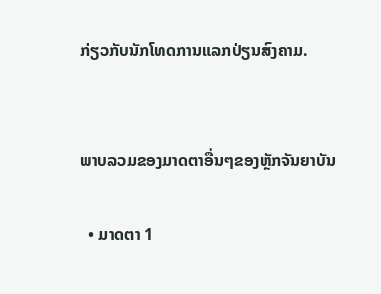ກ່ຽວກັບນັກໂທດການແລກປ່ຽນສົງຄາມ.


ພາບລວມຂອງມາດຕາອື່ນໆຂອງຫຼັກຈັນຍາບັນ

  • ມາດຕາ 1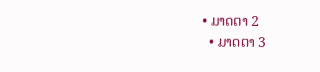• ມາດຕາ 2
  • ມາດຕາ 3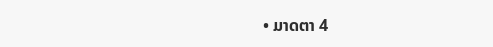• ມາດຕາ 4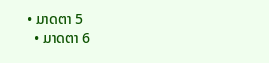• ມາດຕາ 5
  • ມາດຕາ 6